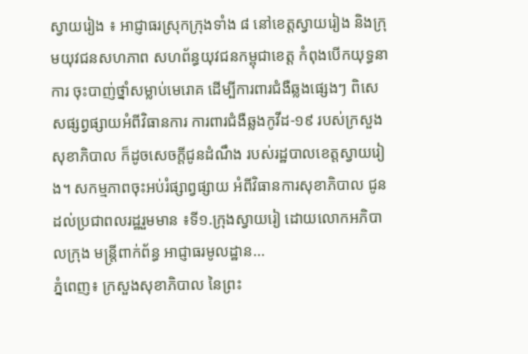ស្វាយរៀង ៖ អាជ្ញាធរស្រុកក្រុងទាំង ៨ នៅខេត្តស្វាយរៀង និងក្រុមយុវជនសហភាព សហព័ន្ធយុវជនកម្ពុជាខេត្ត កំពុងបើកយុទ្ធនាការ ចុះបាញ់ថ្នាំសម្លាប់មេរោគ ដើម្បីការពារជំងឺឆ្លងផ្សេងៗ ពិសេសផ្សព្វផ្សាយអំពីវិធានការ ការពារជំងឺឆ្លងកូវីដ-១៩ របស់ក្រសួងសុខាភិបាល ក៏ដូចសេចក្តីជូនដំណឹង របស់រដ្ឋបាលខេត្តស្វាយរៀង។ សកម្មភាពចុះអប់រំផ្សាព្វផ្សាយ អំពីវិធានការសុខាភិបាល ជូនដល់ប្រជាពលរដ្ឋរួមមាន ៖ទី១.ក្រុងស្វាយរៀ ដោយលោកអភិបាលក្រុង មន្ត្រីពាក់ព័ន្ធ អាជ្ញាធរមូលដ្ឋាន...
ភ្នំពេញ៖ ក្រសួងសុខាភិបាល នៃព្រះ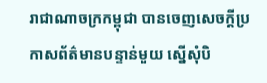រាជាណាចក្រកម្ពុជា បានចេញសេចក្ដីប្រកាសព័ត៌មានបន្ទាន់មួយ ស្នើសុំបិ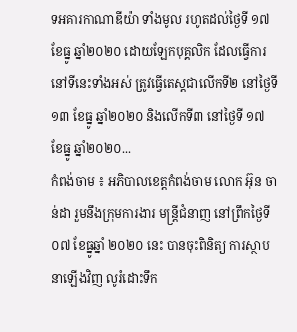ទអគារកាណាឌីយ៉ា ទាំងមូល រហូតដល់ថ្ងៃទី ១៧ ខែធ្នូ ឆ្នាំ២០២០ ដោយឡែកបុគ្គលិក ដែលធ្វើការនៅទីនេះទាំងអស់ ត្រូវធ្វើតេស្តជាលើកទី២ នៅថ្ងៃទី ១៣ ខែធ្នូ ឆ្នាំ២០២០ និងលើកទី៣ នៅថ្ងៃទី ១៧ ខែធ្នូ ឆ្នាំ២០២០...
កំពង់ចាម ៖ អភិបាលខេត្តកំពង់ចាម លោក អ៊ុន ចាន់ដា រួមនឹងក្រុមការងារ មន្ត្រីជំនាញ នៅព្រឹកថ្ងៃទី០៧ ខែធ្នូឆ្នាំ ២០២០ នេះ បានចុះពិនិត្យ ការស្ថាបនាឡើងវិញ លូរំដោះទឹក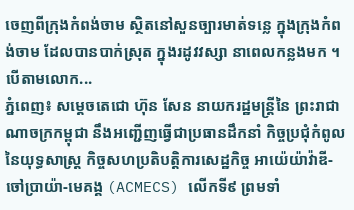ចេញពីក្រុងកំពង់ចាម ស្ថិតនៅសួនច្បារមាត់ទន្លេ ក្នុងក្រុងកំពង់ចាម ដែលបានបាក់ស្រុត ក្នុងរដូវវស្សា នាពេលកន្លងមក ។ បើតាមលោក...
ភ្នំពេញ៖ សម្តេចតេជោ ហ៊ុន សែន នាយករដ្ឋមន្ត្រីនៃ ព្រះរាជាណាចក្រកម្ពុជា នឹងអញ្ជើញធ្វើជាប្រធានដឹកនាំ កិច្ចប្រជុំកំពូលនៃយុទ្ធសាស្រ្ត កិច្ចសហប្រតិបត្តិការសេដ្ឋកិច្ច អាយ៉េយ៉ាវ៉ាឌី-ចៅប្រាយ៉ា-មេគង្គ (ACMECS) លើកទី៩ ព្រមទាំ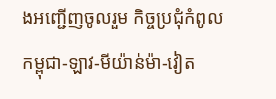ងអញ្ជើញចូលរួម កិច្ចប្រជុំកំពូលកម្ពុជា-ឡាវ-មីយ៉ាន់ម៉ា-វៀត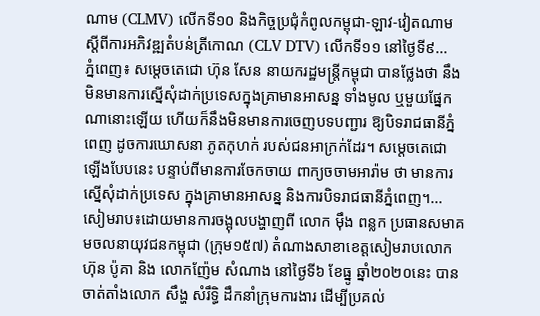ណាម (CLMV) លើកទី១០ និងកិច្ចប្រជុំកំពូលកម្ពុជា-ឡាវ-វៀតណាម ស្តីពីការអភិវឌ្ឍតំបន់ត្រីកោណ (CLV DTV) លើកទី១១ នៅថ្ងៃទី៩...
ភ្នំពេញ៖ សម្តេចតេជោ ហ៊ុន សែន នាយករដ្ឋមន្ត្រីកម្ពុជា បានថ្លែងថា នឹងមិនមានការស្នើសុំដាក់ប្រទេសក្នុងគ្រាមានអាសន្ន ទាំងមូល ឬមួយផ្នែកណានោះឡើយ ហើយក៏នឹងមិនមានការចេញបទបញ្ជារ ឱ្យបិទរាជធានីភ្នំពេញ ដូចការឃោសនា ភូតកុហក់ របស់ជនអាក្រក់ដែរ។ សម្តេចតេជោ ឡើងបែបនេះ បន្ទាប់ពីមានការចែកចាយ ពាក្យចចាមអារ៉ាម ថា មានការស្នើសុំដាក់ប្រទេស ក្នុងគ្រាមានអាសន្ន និងការបិទរាជធានីភ្នំពេញ។...
សៀមរាប៖ដោយមានការចង្អុលបង្ហាញពី លោក ម៉ឹង ពន្លក ប្រធានសមាគមចលនាយុវជនកម្ពុជា (ក្រុម១៥៧) តំណាងសាខាខេត្តសៀមរាបលោក ហ៊ុន ប៉ូគា និង លោកញ៉ែម សំណាង នៅថ្ងៃទី៦ ខែធ្នូ ឆ្នាំ២០២០នេះ បានចាត់តាំងលោក សឹង្ហ សំរឹទ្ធិ ដឹកនាំក្រុមការងារ ដើម្បីប្រគល់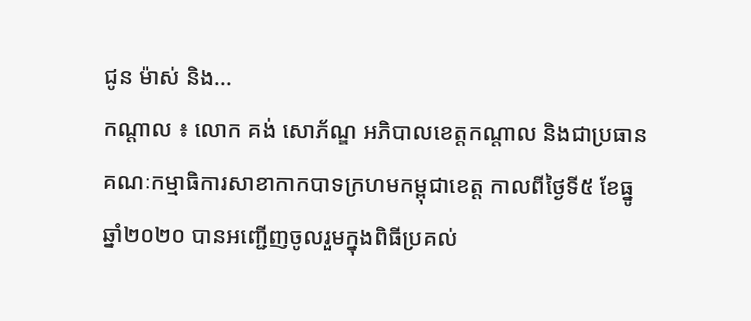ជូន ម៉ាស់ និង...
កណ្ដាល ៖ លោក គង់ សោភ័ណ្ឌ អភិបាលខេត្តកណ្តាល និងជាប្រធានគណៈកម្មាធិការសាខាកាកបាទក្រហមកម្ពុជាខេត្ត កាលពីថ្ងៃទី៥ ខែធ្នូ ឆ្នាំ២០២០ បានអញ្ជើញចូលរួមក្នុងពិធីប្រគល់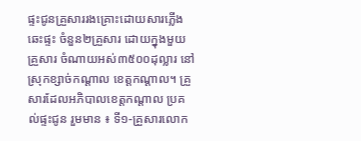ផ្ទះជូនគ្រួសាររងគ្រោះដោយសារភ្លើងឆេះផ្ទះ ចំនួន២គ្រួសារ ដោយក្នុងមួយគ្រួសារ ចំណាយអស់៣៥០០ដុល្លារ នៅស្រុកខ្សាច់កណ្ដាល ខេត្តកណ្ដាល។ គ្រួសារដែលអភិបាលខេត្តកណ្ដាល ប្រគល់ផ្ទះជូន រួមមាន ៖ ទី១-គ្រួសារលោក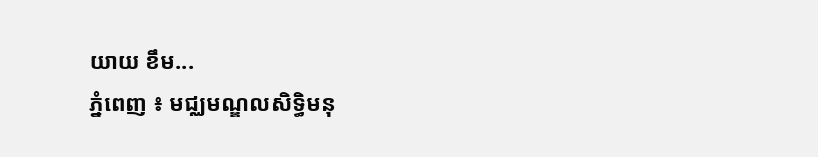យាយ ខឹម...
ភ្នំពេញ ៖ មជ្ឈមណ្ឌលសិទ្ធិមនុ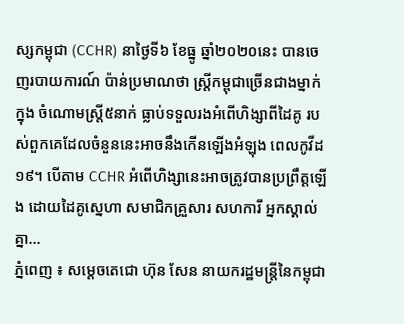ស្សកម្ពុជា (CCHR) នាថ្ងៃទី៦ ខែធ្នូ ឆ្នាំ២០២០នេះ បានចេញរបាយការណ៍ ប៉ាន់ប្រមាណថា ស្ត្រីកម្ពុជាច្រើនជាងម្នាក់ ក្នុង ចំណោមស្ត្រី៥នាក់ ធ្លាប់ទទួលរងអំពើហិង្សាពីដៃគូ របស់ពួកគេដែលចំនួននេះអាចនឹងកើនឡើងអំឡុង ពេលកូវីដ១៩។ បើតាម CCHR អំពើហិង្សានេះអាចត្រូវបានប្រព្រឹត្តឡើង ដោយដៃគូស្នេហា សមាជិកគ្រួសារ សហការី អ្នកស្គាល់គ្នា...
ភ្នំពេញ ៖ សម្ដេចតេជោ ហ៊ុន សែន នាយករដ្ឋមន្ដ្រីនៃកម្ពុជា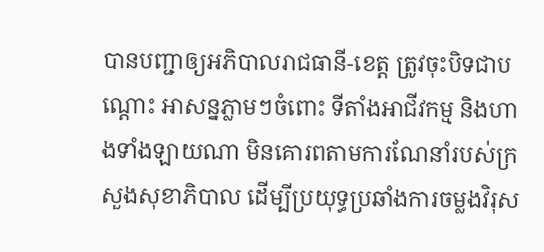បានបញ្ជាឲ្យអភិបាលរាជធានី-ខេត្ត ត្រូវចុះបិទជាបណ្ដោះ អាសន្នភ្លាមៗចំពោះ ទីតាំងអាជីវកម្ម និងហាងទាំងឡាយណា មិនគោរពតាមការណែនាំរបស់ក្រសួងសុខាភិបាល ដើម្បីប្រយុទ្ធប្រឆាំងការចម្លងវិរុស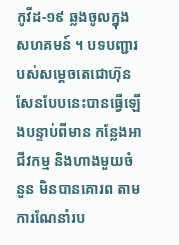កូវីដ-១៩ ឆ្លងចូលក្នុងសហគមន៍ ។ បទបញ្ជារបស់សម្ដេចតេជោហ៊ុនសែនបែបនេះបានធ្វើឡើងបន្ទាប់ពីមាន កន្លែងអាជីវកម្ម និងហាងមួយចំនួន មិនបានគោរព តាមការណែនាំរប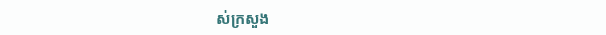ស់ក្រសួង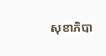សុខាភិបា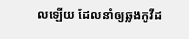លឡើយ ដែលនាំឲ្យឆ្លងកូវីដ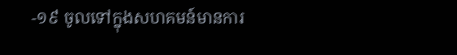-១៩ ចូលទៅក្នុងសហគមន៍មានការ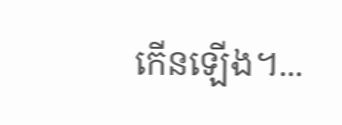កើនឡើង។...